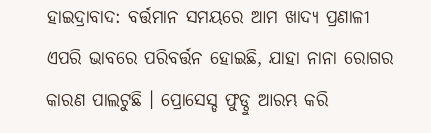ହାଇଦ୍ରାବାଦ: ବର୍ତ୍ତମାନ ସମୟରେ ଆମ ଖାଦ୍ୟ ପ୍ରଣାଳୀ ଏପରି ଭାବରେ ପରିବର୍ତ୍ତନ ହୋଇଛି, ଯାହା ନାନା ରୋଗର କାରଣ ପାଲଟୁଛି । ପ୍ରୋସେସ୍ଡ ଫୁଡ୍ଠୁ ଆରମ୍ଭ କରି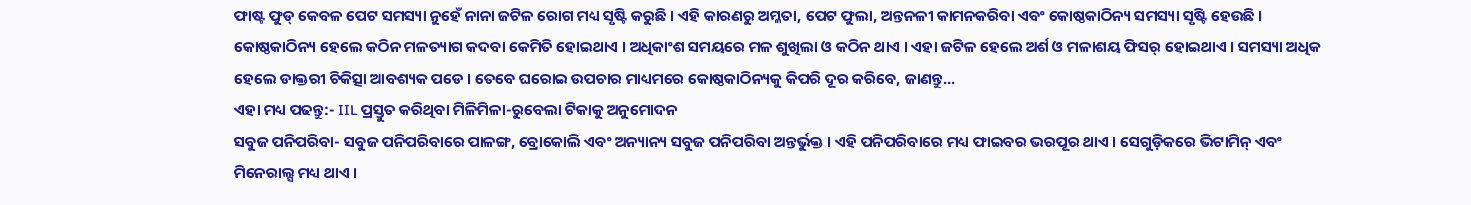ଫାଷ୍ଟ ଫୁଡ୍ କେବଳ ପେଟ ସମସ୍ୟା ନୁହେଁ ନାନା ଜଟିଳ ରୋଗ ମଧ୍ୟ ସୃଷ୍ଟି କରୁଛି । ଏହି କାରଣରୁ ଅମ୍ଳତା, ପେଟ ଫୁଲା, ଅନ୍ତନଳୀ କାମନକରିବା ଏବଂ କୋଷ୍ଠକାଠିନ୍ୟ ସମସ୍ୟା ସୃଷ୍ଟି ହେଉଛି ।
କୋଷ୍ଠକାଠିନ୍ୟ ହେଲେ କଠିନ ମଳତ୍ୟାଗ କଦବା କେମିତି ହୋଇଥାଏ । ଅଧିକାଂଶ ସମୟରେ ମଳ ଶୁଖିଲା ଓ କଠିନ ଥାଏ । ଏହା ଜଟିଳ ହେଲେ ଅର୍ଶ ଓ ମଳାଶୟ ଫିସର୍ ହୋଇଥାଏ । ସମସ୍ୟା ଅଧିକ ହେଲେ ଡାକ୍ତରୀ ଚିକିତ୍ସା ଆବଶ୍ୟକ ପଡେ । ତେବେ ଘରୋଇ ଉପଚାର ମାଧ୍ୟମରେ କୋଷ୍ଠକାଠିନ୍ୟକୁ କିପରି ଦୂର କରିବେ, ଜାଣନ୍ତୁ...
ଏହା ମଧ୍ୟ ପଢନ୍ତୁ:- IIL ପ୍ରସ୍ତୁତ କରିଥିବା ମିଳିମିଳା-ରୁବେଲା ଟିକାକୁ ଅନୁମୋଦନ
ସବୁଜ ପନିପରିବା- ସବୁଜ ପନିପରିବାରେ ପାଳଙ୍ଗ, ବ୍ରୋକୋଲି ଏବଂ ଅନ୍ୟାନ୍ୟ ସବୁଜ ପନିପରିବା ଅନ୍ତର୍ଭୁକ୍ତ । ଏହି ପନିପରିବାରେ ମଧ୍ୟ ଫାଇବର ଭରପୂର ଥାଏ । ସେଗୁଡ଼ିକରେ ଭିଟାମିନ୍ ଏବଂ ମିନେରାଲ୍ସ ମଧ୍ୟ ଥାଏ ।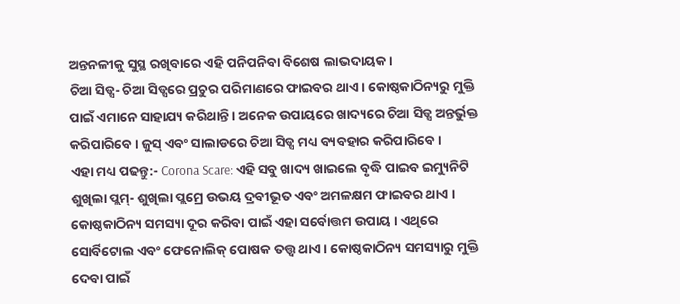ଅନ୍ତନଳୀକୁ ସୁସ୍ଥ ରଖିବାରେ ଏହି ପନିପନିବା ବିଶେଷ ଲାଭଦାୟକ ।
ଚିଆ ସିଡ୍ସ- ଚିଆ ସିଡ୍ସରେ ପ୍ରଚୁର ପରିମାଣରେ ଫାଇବର ଥାଏ । କୋଷ୍ଠକାଠିନ୍ୟରୁ ମୁକ୍ତି ପାଇଁ ଏମାନେ ସାହାଯ୍ୟ କରିଥାନ୍ତି । ଅନେକ ଉପାୟରେ ଖାଦ୍ୟରେ ଚିଆ ସିଡ୍ସ ଅନ୍ତର୍ଭୁକ୍ତ କରିପାରିବେ । ଜୁସ୍ ଏବଂ ସାଲାଡରେ ଚିଆ ସିଡ୍ସ ମଧ୍ୟ ବ୍ୟବହାର କରିପାରିବେ ।
ଏହା ମଧ୍ୟ ପଢନ୍ତୁ:- Corona Scare: ଏହି ସବୁ ଖାଦ୍ୟ ଖାଇଲେ ବୃଦ୍ଧି ପାଇବ ଇମ୍ୟୁନିଟି
ଶୁଖିଲା ପ୍ଲମ୍- ଶୁଖିଲା ପ୍ଲମ୍ରେ ଉଭୟ ଦ୍ରବୀଭୂତ ଏବଂ ଅମଳକ୍ଷମ ଫାଇବର ଥାଏ । କୋଷ୍ଠକାଠିନ୍ୟ ସମସ୍ୟା ଦୂର କରିବା ପାଇଁ ଏହା ସର୍ବୋତ୍ତମ ଉପାୟ । ଏଥିରେ ସୋର୍ବିଟୋଲ ଏବଂ ଫେନୋଲିକ୍ ପୋଷକ ତତ୍ତ୍ୱ ଥାଏ । କୋଷ୍ଠକାଠିନ୍ୟ ସମସ୍ୟାରୁ ମୁକ୍ତି ଦେବା ପାଇଁ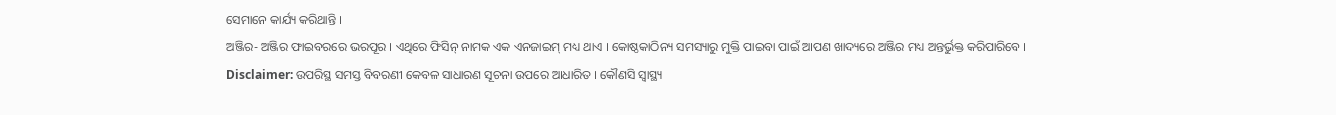ସେମାନେ କାର୍ଯ୍ୟ କରିଥାନ୍ତି ।
ଅଞ୍ଜିର- ଅଞ୍ଜିର ଫାଇବରରେ ଭରପୂର । ଏଥିରେ ଫିସିନ୍ ନାମକ ଏକ ଏନଜାଇମ୍ ମଧ୍ୟ ଥାଏ । କୋଷ୍ଠକାଠିନ୍ୟ ସମସ୍ୟାରୁ ମୁକ୍ତି ପାଇବା ପାଇଁ ଆପଣ ଖାଦ୍ୟରେ ଅଞ୍ଜିର ମଧ୍ୟ ଅନ୍ତର୍ଭୁକ୍ତ କରିପାରିବେ ।
Disclaimer: ଉପରିସ୍ଥ ସମସ୍ତ ବିବରଣୀ କେବଳ ସାଧାରଣ ସୂଚନା ଉପରେ ଆଧାରିତ । କୌଣସି ସ୍ବାସ୍ଥ୍ୟ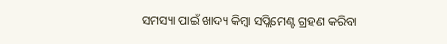ସମସ୍ୟା ପାଇଁ ଖାଦ୍ୟ କିମ୍ବା ସପ୍ଲିମେଣ୍ଟ ଗ୍ରହଣ କରିବା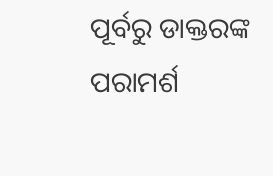ପୂର୍ବରୁ ଡାକ୍ତରଙ୍କ ପରାମର୍ଶ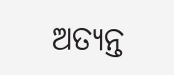ଅତ୍ୟନ୍ତ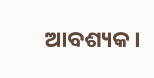ଆବଶ୍ୟକ ।